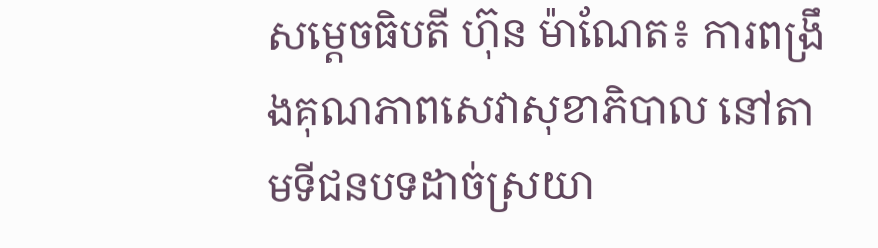សម្តេចធិបតី ហ៊ុន ម៉ាណែត៖ ការពង្រឹងគុណភាពសេវាសុខាភិបាល នៅតាមទីជនបទដាច់ស្រយា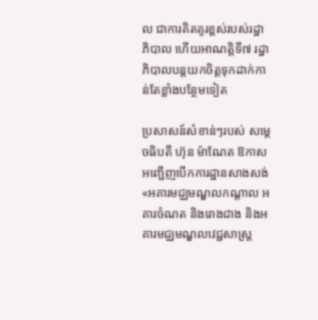ល ជាការគិតគូរខ្ពស់របស់រដ្ឋាភិបាល ហើយអាណត្តិទី៧ រដ្ឋាភិបាលបន្តយកចិត្តទុកដាក់កាន់តែខ្លាំងបន្ថែមទៀត

ប្រសាសន៍សំខាន់ៗរបស់ សម្តេចធិបតី ហ៊ុន ម៉ាណែត ឱកាសអញ្ជើញបើកការដ្ឋានសាងសង់ «អគារមជ្ឈមណ្ឌលកណ្តាល អគារចំណត និងរោងជាង និងអគារមជ្ឈមណ្ឌលវេជ្ជសាស្ត្រ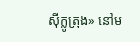ស៊ីក្លូត្រុង» នៅម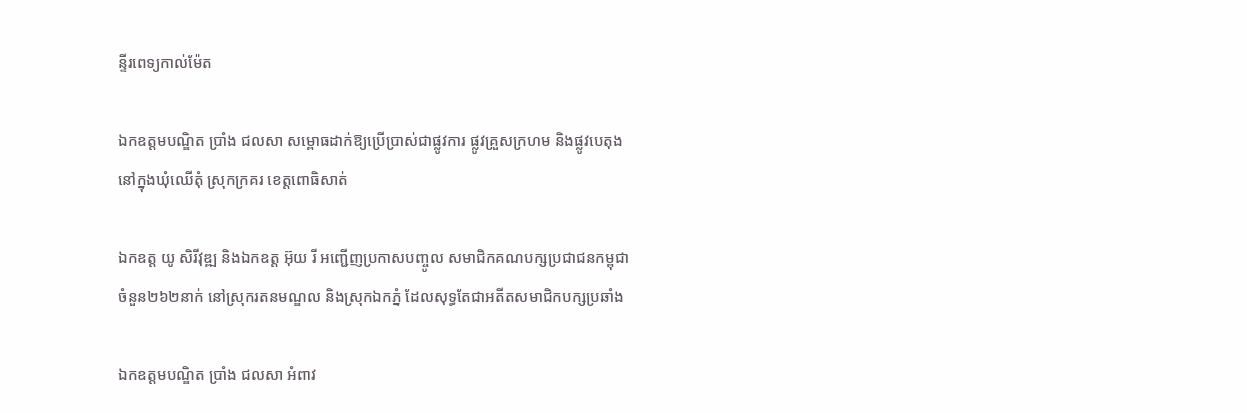ន្ទីរពេទ្យកាល់ម៉ែត

ឯកឧត្តមបណ្ឌិត ប្រាំង ជលសា សម្ពោធដាក់ឱ្យប្រើប្រាស់ជាផ្លូវការ ផ្លូវគ្រួសក្រហម និងផ្លូវបេតុង នៅក្នុងឃុំឈើតុំ ស្រុកក្រគរ ខេត្តពោធិសាត់

ឯកឧត្ត យូ សិរីវុឌ្ឍ និងឯកឧត្ត អ៊ុយ រី អញ្ជើញប្រកាសបញ្ចូល សមាជិកគណបក្សប្រជាជនកម្ពុជា ចំនួន២៦២នាក់ នៅស្រុករតនមណ្ឌល និងស្រុកឯកភ្នំ ដែលសុទ្ធតែជាអតីតសមាជិកបក្សប្រឆាំង

ឯកឧត្តមបណ្ឌិត ប្រាំង ជលសា អំពាវ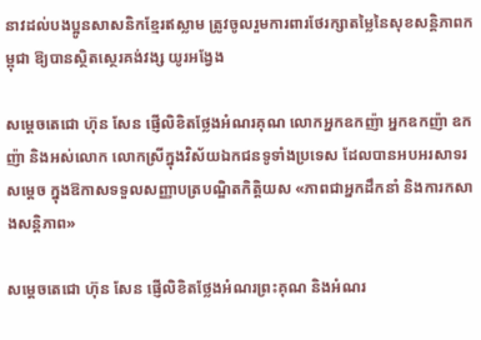នាវដល់បងប្អូនសាសនិកខ្មែរឥស្លាម ត្រូវចូលរួមការពារថែរក្សាតម្លៃនៃសុខសន្តិភាពកម្ពុជា ឱ្យបានស្ថិតស្ថេរគង់វង្ស យូរអង្វែង

សម្តេចតេជោ ហ៊ុន សែន ផ្ញើលិខិតថ្លែងអំណរគុណ លោកអ្នកឧកញ៉ា អ្នកឧកញ៉ា ឧកញ៉ា និងអស់លោក លោកស្រីក្នុងវិស័យឯកជនទូទាំងប្រទេស ដែលបានអបអរសាទរសម្តេច ក្នុងឱកាសទទួលសញ្ញាបត្របណ្ឌិតកិត្តិយស «ភាពជាអ្នកដឹកនាំ និងការកសាងសន្តិភាព»

សម្តេចតេជោ ហ៊ុន សែន ផ្ញើលិខិតថ្លែងអំណរព្រះគុណ និងអំណរ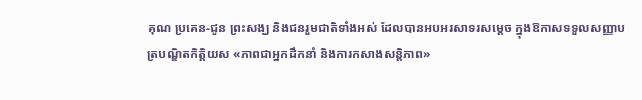គុណ ប្រគេន-ជូន ព្រះសង្ឃ និងជនរួមជាតិទាំងអស់ ដែលបានអបអរសាទរសម្តេច ក្នុងឱកាសទទួលសញ្ញាបត្របណ្ឌិតកិត្តិយស «ភាពជាអ្នកដឹកនាំ និងការកសាងសន្តិភាព»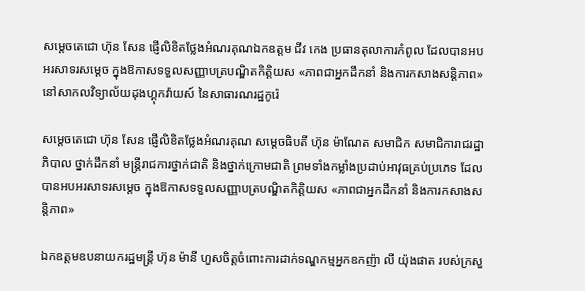សម្តេចតេជោ ហ៊ុន សែន ផ្ញើលិខិតថ្លែងអំណរគុណឯកឧត្តម ជីវ កេង ប្រធានតុលាការកំពូល ដែលបានអបអរសាទរសម្តេច ក្នុងឱកាសទទួលសញ្ញាបត្របណ្ឌិតកិត្តិយស «ភាពជាអ្នកដឹកនាំ និងការកសាងសន្តិភាព» នៅសាកលវិទ្យាល័យដុងហ្គុកវ៉ាយស៍ នៃសាធារណរដ្ឋកូរ៉េ

សម្តេចតេជោ ហ៊ុន សែន ផ្ញើលិខិតថ្លែងអំណរគុណ សម្តេចធិបតី ហ៊ុន ម៉ាណែត សមាជិក សមាជិការាជរដ្ឋាភិបាល ថ្នាក់ដឹកនាំ មន្ត្រីរាជការថ្នាក់ជាតិ និងថ្នាក់ក្រោមជាតិ ព្រមទាំងកម្លាំងប្រដាប់អាវុធគ្រប់ប្រភេទ ដែលបានអបអរសាទរសម្តេច ក្នុងឱកាសទទួលសញ្ញាបត្របណ្ឌិតកិត្តិយស «ភាពជាអ្នកដឹកនាំ និងការកសាងសន្តិភាព»

ឯកឧត្តមឧបនាយករដ្ឋមន្ដ្រី ហ៊ុន ម៉ានី ហួសចិត្តចំពោះការដាក់ទណ្ឌកម្មអ្នកឧកញ៉ា លី យ៉ុងផាត របស់ក្រសួ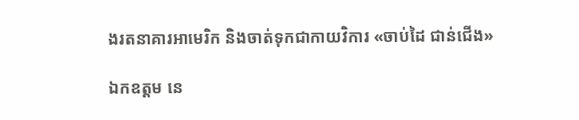ងរតនាគារអាមេរិក និងចាត់ទុកជាកាយវិការ «ចាប់ដៃ ជាន់ជើង»

ឯកឧត្តម នេ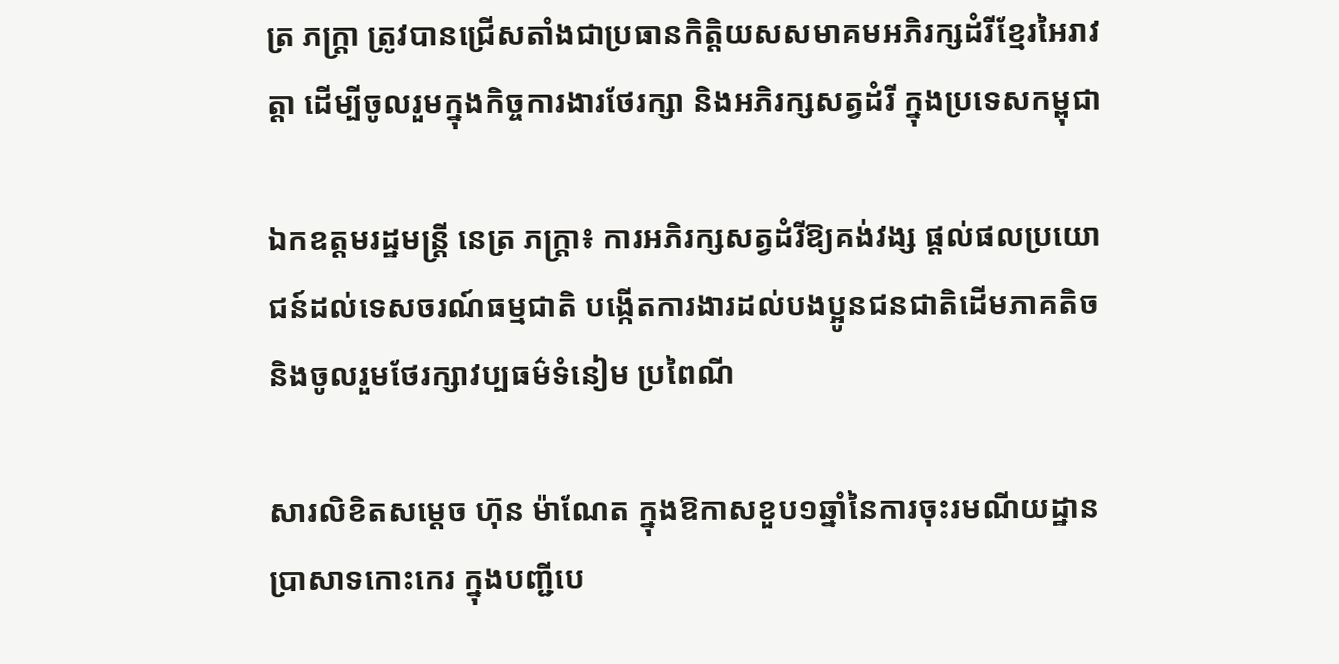ត្រ ភក្ត្រា ត្រូវបានជ្រើសតាំងជាប្រធានកិត្តិយសសមាគមអភិរក្សដំរីខ្មែរអៃរាវត្តា ដើម្បីចូលរួមក្នុងកិច្ចការងារថែរក្សា និងអភិរក្សសត្វដំរី ក្នុងប្រទេសកម្ពុជា

ឯកឧត្តមរដ្ឋមន្ត្រី នេត្រ ភក្ត្រា៖ ការអភិរក្សសត្វដំរីឱ្យគង់វង្ស ផ្តល់ផលប្រយោជន៍ដល់ទេសចរណ៍ធម្មជាតិ បង្កើតការងារដល់បងប្អូនជនជាតិដើមភាគតិច និងចូលរួមថែរក្សាវប្បធម៌ទំនៀម ប្រពៃណី

សារលិខិតសម្តេច ហ៊ុន ម៉ាណែត ក្នុងឱកាសខួប១ឆ្នាំនៃការចុះរមណីយដ្ឋានប្រាសាទកោះកេរ ក្នុងបញ្ជីបេ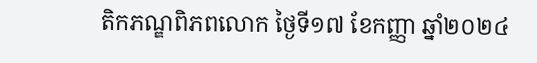តិកភណ្ឌពិភពលោក ថ្ងៃទី១៧ ខែកញ្ញា ឆ្នាំ២០២៤